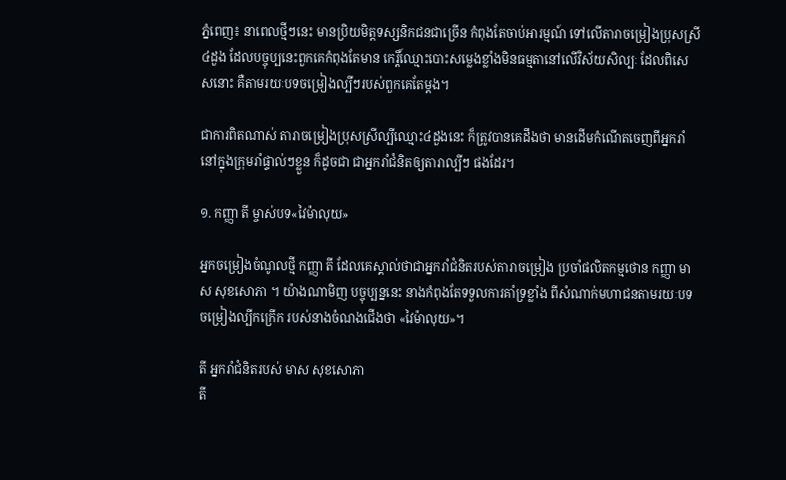ភ្នំពេញ៖ នាពេលថ្មីៗនេះ មានប្រិយមិត្តទស្សនិកជនជាច្រើន កំពុងតែចាប់អារម្មណ៍ ទៅលើតារាចម្រៀងប្រុសស្រី៤ដួង ដែលបច្ចុប្បនេះពួកគេកំពុងតែមាន កេរ្តិ៍ឈ្មោះបោះសម្លេងខ្លាំងមិនធម្មតានៅលើវិស័យសិល្បៈ ដែលពិសេសនោះ គឺតាមរយៈបទចម្រៀងល្បីៗរបស់ពួកគេតែម្តង។

ជាការពិតណាស់ តារាចម្រៀងប្រុសស្រីល្បីឈ្មោះ៤ដួងនេះ ក៏ត្រូវបានគេដឹងថា មានដើមកំណើតចេញពីអ្នករាំ នៅក្នុងក្រុមរាំផ្ទាល់ៗខ្លួន ក៏ដូចជា ជាអ្នករាំជំនិតឲ្យតារាល្បីៗ ផងដែរ។

១. កញ្ញា តី ម្ចាស់បទ«វៃម៉ាលុយ»

អ្នកចម្រៀងចំណូលថ្មី កញ្ញា តី ដែលគេស្គាល់ថាជាអ្នករាំជំនិតរបស់តារាចម្រៀង ប្រចាំផលិតកម្មថោន កញ្ញា មាស សុខសោភា ។ យ៉ាងណាមិញ បច្ចុប្បន្ននេះ នាងកំពុងតែទទួលការគាំទ្រខ្លាំង ពីសំណាក់មហាជនតាមរយៈបទចម្រៀងល្បីកក្រើក របស់នាងចំណងជើងថា «វៃម៉ាលុយ»។

តី អ្នករាំជំនិតរបស់ មាស សុខសោភា
តី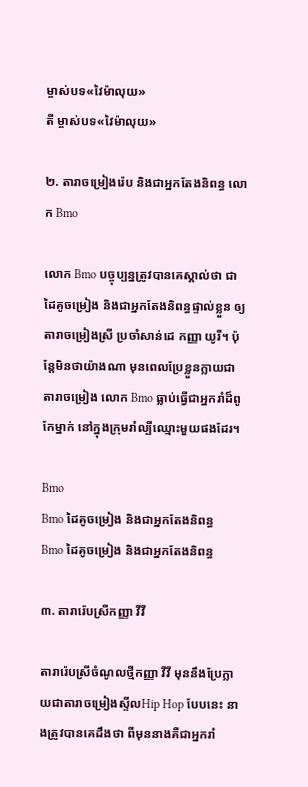ម្ចាស់បទ«វៃម៉ាលុយ»
តី ម្ចាស់បទ«វៃម៉ាលុយ»

២. តារាចម្រៀងរ៉េប និងជាអ្នកតែងនិពន្ធ លោក Bmo

លោក Bmo បច្ចុប្បន្នត្រូវបានគេស្គាល់ថា ជាដៃគូចម្រៀង និងជាអ្នកតែងនិពន្ធផ្ទាល់ខ្លួន ឲ្យតារាចម្រៀងស្រី ប្រចាំសាន់ដេ កញ្ញា យូរី។ ប៉ុន្តែមិនថាយ៉ាងណា មុនពេលប្រែខ្លួនក្លាយជា តារាចម្រៀង លោក Bmo ធ្លាប់ធ្វើជាអ្នករាំដ៏ពូកែម្នាក់ នៅក្នុងក្រុមរាំល្បីឈ្មោះមួយផងដែរ។

Bmo
Bmo ដៃគូចម្រៀង និងជាអ្នកតែងនិពន្ធ
Bmo ដៃគូចម្រៀង និងជាអ្នកតែងនិពន្ធ

៣. តារារ៉េបស្រីកញ្ញា វីវី

តារារ៉េបស្រីចំណូលថ្មីកញ្ញា វីវី មុននឹងប្រែក្លាយជាតារាចម្រៀងស្ទីលHip Hop បែបនេះ នាងត្រូវបានគេដឹងថា ពីមុននាងគឺជាអ្នករាំ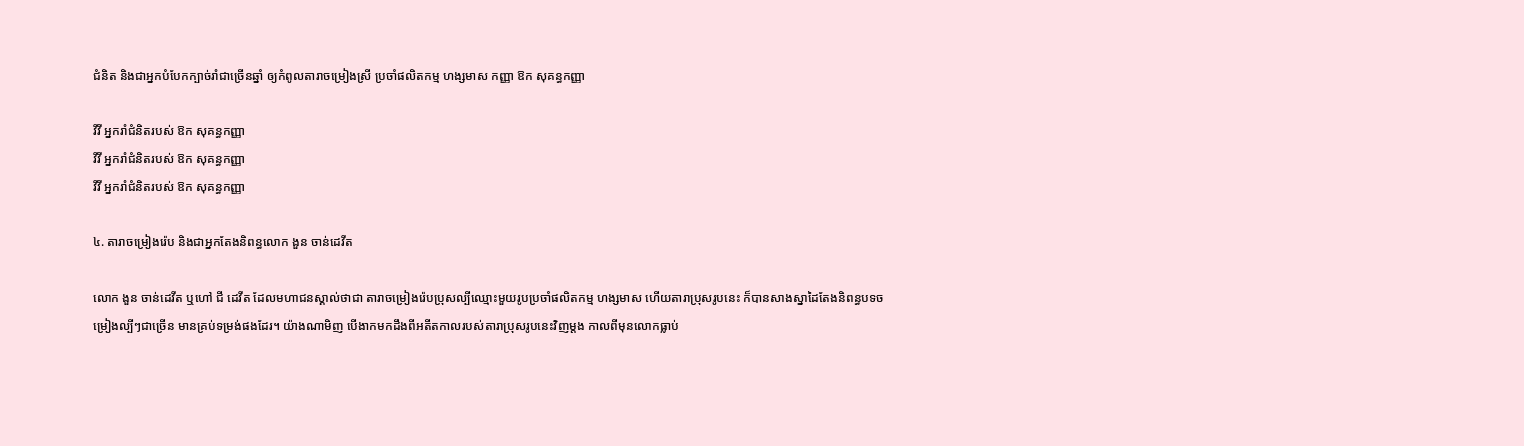ជំនិត និងជាអ្នកបំបែកក្បាច់រាំជាច្រើនឆ្នាំ ឲ្យកំពូលតារាចម្រៀងស្រី ប្រចាំផលិតកម្ម ហង្សមាស កញ្ញា ឱក សុគន្ធកញ្ញា

វីវី អ្នករាំជំនិតរបស់ ឱក សុគន្ធកញ្ញា
វីវី អ្នករាំជំនិតរបស់ ឱក សុគន្ធកញ្ញា
វីវី អ្នករាំជំនិតរបស់ ឱក សុគន្ធកញ្ញា

៤. តារាចម្រៀងរ៉េប និងជាអ្នកតែងនិពន្ធលោក ងួន ចាន់ដេវីត

លោក ងួន ចាន់ដេវីត ឬហៅ ជី ដេវីត ដែលមហាជនស្គាល់ថាជា តារាចម្រៀងរ៉េបប្រុសល្បីឈ្មោះមួយរូបប្រចាំផលិតកម្ម ហង្សមាស ហើយតារាប្រុសរូបនេះ ក៏បានសាងស្នាដៃតែងនិពន្ធបទចម្រៀងល្បីៗជាច្រើន មានគ្រប់ទម្រង់ផងដែរ។ យ៉ាងណាមិញ បើងាកមកដឹងពីអតីតកាលរបស់តារាប្រុសរូបនេះវិញម្តង កាលពីមុនលោកធ្លាប់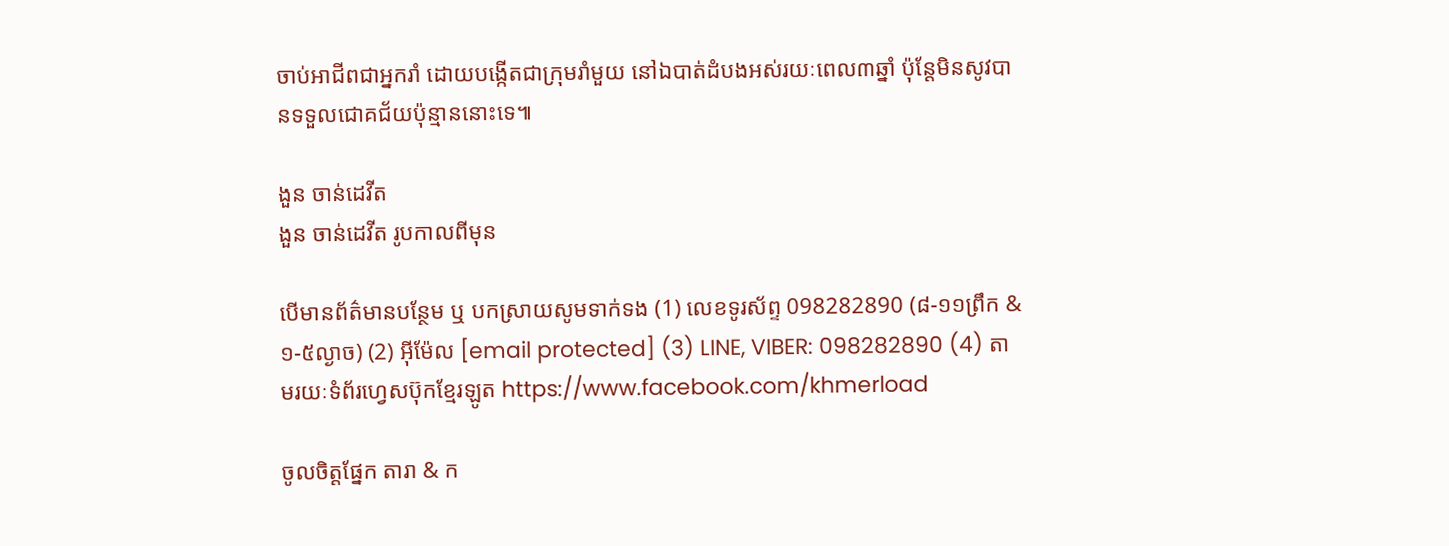ចាប់អាជីពជាអ្នករាំ ដោយបង្កើតជាក្រុមរាំមួយ នៅឯបាត់ដំបងអស់រយៈពេល៣ឆ្នាំ ប៉ុន្តែមិនសូវបានទទួលជោគជ័យប៉ុន្មាននោះទេ៕

ងួន ចាន់ដេវីត
ងួន ចាន់ដេវីត រូបកាលពីមុន

បើមានព័ត៌មានបន្ថែម ឬ បកស្រាយសូមទាក់ទង (1) លេខទូរស័ព្ទ 098282890 (៨-១១ព្រឹក & ១-៥ល្ងាច) (2) អ៊ីម៉ែល [email protected] (3) LINE, VIBER: 098282890 (4) តាមរយៈទំព័រហ្វេសប៊ុកខ្មែរឡូត https://www.facebook.com/khmerload

ចូលចិត្តផ្នែក តារា & ក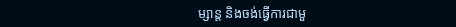ម្សាន្ដ និងចង់ធ្វើការជាមួ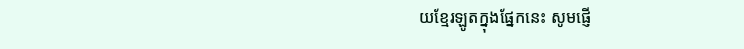យខ្មែរឡូតក្នុងផ្នែកនេះ សូមផ្ញើ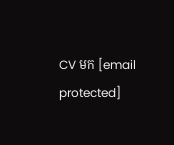CV មក [email protected]